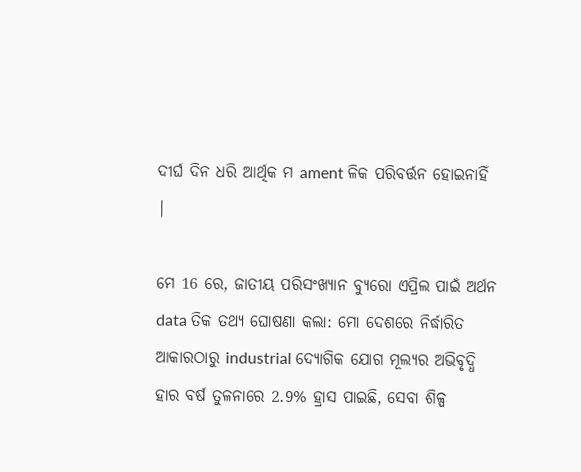ଦୀର୍ଘ ଦିନ ଧରି ଆର୍ଥିକ ମ ament ଳିକ ପରିବର୍ତ୍ତନ ହୋଇନାହିଁ |

ମେ 16 ରେ, ଜାତୀୟ ପରିସଂଖ୍ୟାନ ବ୍ୟୁରୋ ଏପ୍ରିଲ ପାଇଁ ଅର୍ଥନ data ତିକ ତଥ୍ୟ ଘୋଷଣା କଲା: ମୋ ଦେଶରେ ନିର୍ଦ୍ଧାରିତ ଆକାରଠାରୁ industrial ଦ୍ୟୋଗିକ ଯୋଗ ମୂଲ୍ୟର ଅଭିବୃଦ୍ଧି ହାର ବର୍ଷ ତୁଳନାରେ 2.9% ହ୍ରାସ ପାଇଛି, ସେବା ଶିଳ୍ପ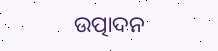ଉତ୍ପାଦନ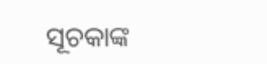ସୂଚକାଙ୍କ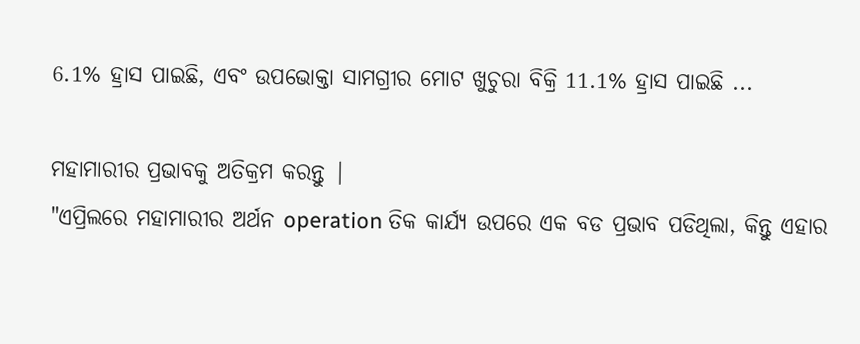6.1% ହ୍ରାସ ପାଇଛି, ଏବଂ ଉପଭୋକ୍ତା ସାମଗ୍ରୀର ମୋଟ ଖୁଚୁରା ବିକ୍ରି 11.1% ହ୍ରାସ ପାଇଛି ...

ମହାମାରୀର ପ୍ରଭାବକୁ ଅତିକ୍ରମ କରନ୍ତୁ |
"ଏପ୍ରିଲରେ ମହାମାରୀର ଅର୍ଥନ operation ତିକ କାର୍ଯ୍ୟ ଉପରେ ଏକ ବଡ ପ୍ରଭାବ ପଡିଥିଲା, କିନ୍ତୁ ଏହାର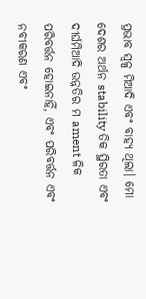ପ୍ରଭାବ ସ୍ୱଳ୍ପ ମିଆଦି ଏବଂ ବାହ୍ୟ ଥିଲା। ମୋ ଦେଶର ଅର୍ଥନ stability ତିକ ସ୍ଥିରତା ଏବଂ ଦୀର୍ଘମିଆଦି ଉନ୍ନତିର ମ ament ଳିକ ପରିବର୍ତ୍ତନ ହୋଇନାହିଁ, ଏବଂ ପରିବର୍ତ୍ତନ ଏବଂ ନବୀକରଣ ଏବଂ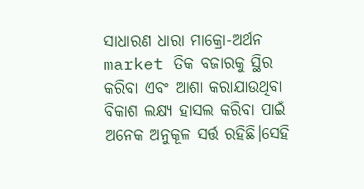ସାଧାରଣ ଧାରା ମାକ୍ରୋ-ଅର୍ଥନ market ତିକ ବଜାରକୁ ସ୍ଥିର କରିବା ଏବଂ ଆଶା କରାଯାଉଥିବା ବିକାଶ ଲକ୍ଷ୍ୟ ହାସଲ କରିବା ପାଇଁ ଅନେକ ଅନୁକୂଳ ସର୍ତ୍ତ ରହିଛି।ସେହି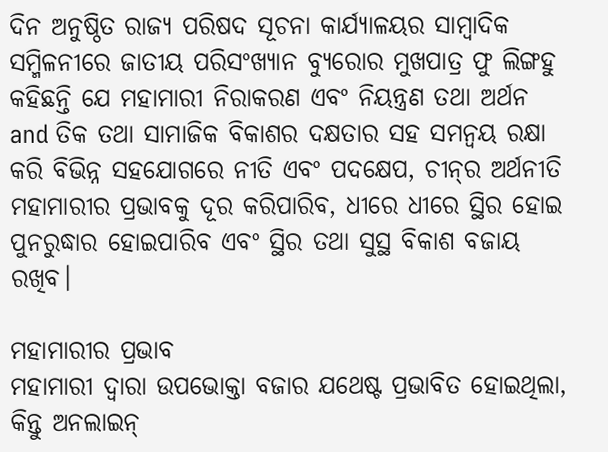ଦିନ ଅନୁଷ୍ଠିତ ରାଜ୍ୟ ପରିଷଦ ସୂଚନା କାର୍ଯ୍ୟାଳୟର ସାମ୍ବାଦିକ ସମ୍ମିଳନୀରେ ଜାତୀୟ ପରିସଂଖ୍ୟାନ ବ୍ୟୁରୋର ମୁଖପାତ୍ର ଫୁ ଲିଙ୍ଗହୁ କହିଛନ୍ତି ଯେ ମହାମାରୀ ନିରାକରଣ ଏବଂ ନିୟନ୍ତ୍ରଣ ତଥା ଅର୍ଥନ and ତିକ ତଥା ସାମାଜିକ ବିକାଶର ଦକ୍ଷତାର ସହ ସମନ୍ୱୟ ରକ୍ଷା କରି ବିଭିନ୍ନ ସହଯୋଗରେ ନୀତି ଏବଂ ପଦକ୍ଷେପ, ଚୀନ୍‌ର ଅର୍ଥନୀତି ମହାମାରୀର ପ୍ରଭାବକୁ ଦୂର କରିପାରିବ, ଧୀରେ ଧୀରେ ସ୍ଥିର ହୋଇ ପୁନରୁଦ୍ଧାର ହୋଇପାରିବ ଏବଂ ସ୍ଥିର ତଥା ସୁସ୍ଥ ବିକାଶ ବଜାୟ ରଖିବ।

ମହାମାରୀର ପ୍ରଭାବ
ମହାମାରୀ ଦ୍ୱାରା ଉପଭୋକ୍ତା ବଜାର ଯଥେଷ୍ଟ ପ୍ରଭାବିତ ହୋଇଥିଲା, କିନ୍ତୁ ଅନଲାଇନ୍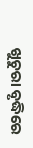ଖୁଚୁରା ବୃଦ୍ଧିରେ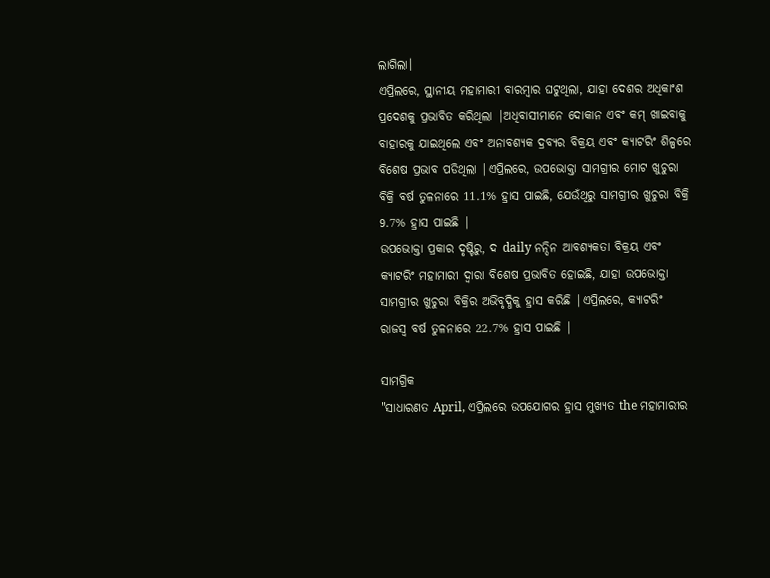ଲାଗିଲା।
ଏପ୍ରିଲରେ, ସ୍ଥାନୀୟ ମହାମାରୀ ବାରମ୍ବାର ଘଟୁଥିଲା, ଯାହା ଦେଶର ଅଧିକାଂଶ ପ୍ରଦେଶକୁ ପ୍ରଭାବିତ କରିଥିଲା |ଅଧିବାସୀମାନେ ଦୋକାନ ଏବଂ କମ୍ ଖାଇବାକୁ ବାହାରକୁ ଯାଇଥିଲେ ଏବଂ ଅନାବଶ୍ୟକ ଦ୍ରବ୍ୟର ବିକ୍ରୟ ଏବଂ କ୍ୟାଟରିଂ ଶିଳ୍ପରେ ବିଶେଷ ପ୍ରଭାବ ପଡିଥିଲା |ଏପ୍ରିଲରେ, ଉପଭୋକ୍ତା ସାମଗ୍ରୀର ମୋଟ ଖୁଚୁରା ବିକ୍ରି ବର୍ଷ ତୁଳନାରେ 11.1% ହ୍ରାସ ପାଇଛି, ଯେଉଁଥିରୁ ସାମଗ୍ରୀର ଖୁଚୁରା ବିକ୍ରି 9.7% ହ୍ରାସ ପାଇଛି |
ଉପଭୋକ୍ତା ପ୍ରକାର ଦୃଷ୍ଟିରୁ, ଦ daily ନନ୍ଦିନ ଆବଶ୍ୟକତା ବିକ୍ରୟ ଏବଂ କ୍ୟାଟରିଂ ମହାମାରୀ ଦ୍ୱାରା ବିଶେଷ ପ୍ରଭାବିତ ହୋଇଛି, ଯାହା ଉପଭୋକ୍ତା ସାମଗ୍ରୀର ଖୁଚୁରା ବିକ୍ରିର ଅଭିବୃଦ୍ଧିକୁ ହ୍ରାସ କରିଛି |ଏପ୍ରିଲରେ, କ୍ୟାଟରିଂ ରାଜସ୍ୱ ବର୍ଷ ତୁଳନାରେ 22.7% ହ୍ରାସ ପାଇଛି |

ସାମଗ୍ରିକ
"ସାଧାରଣତ April, ଏପ୍ରିଲରେ ଉପଯୋଗର ହ୍ରାସ ମୁଖ୍ୟତ the ମହାମାରୀର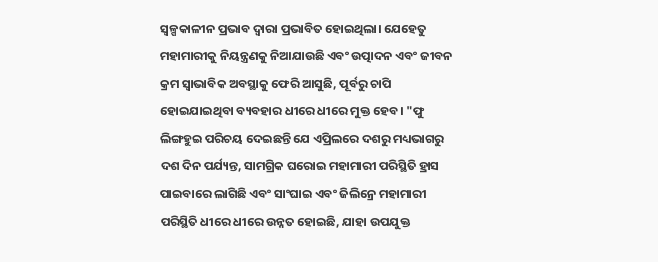ସ୍ୱଳ୍ପକାଳୀନ ପ୍ରଭାବ ଦ୍ୱାରା ପ୍ରଭାବିତ ହୋଇଥିଲା। ଯେହେତୁ ମହାମାରୀକୁ ନିୟନ୍ତ୍ରଣକୁ ନିଆଯାଉଛି ଏବଂ ଉତ୍ପାଦନ ଏବଂ ଜୀବନ କ୍ରମ ସ୍ୱାଭାବିକ ଅବସ୍ଥାକୁ ଫେରି ଆସୁଛି, ପୂର୍ବରୁ ଚାପି ହୋଇଯାଇଥିବା ବ୍ୟବହାର ଧୀରେ ଧୀରେ ମୁକ୍ତ ହେବ। "ଫୁ ଲିଙ୍ଗହୁଇ ପରିଚୟ ଦେଇଛନ୍ତି ଯେ ଏପ୍ରିଲରେ ଦଶରୁ ମଧ୍ୟଭାଗରୁ ଦଶ ଦିନ ପର୍ଯ୍ୟନ୍ତ, ସାମଗ୍ରିକ ଘରୋଇ ମହାମାରୀ ପରିସ୍ଥିତି ହ୍ରାସ ପାଇବାରେ ଲାଗିଛି ଏବଂ ସାଂଘାଇ ଏବଂ ଜିଲିନ୍ରେ ମହାମାରୀ ପରିସ୍ଥିତି ଧୀରେ ଧୀରେ ଉନ୍ନତ ହୋଇଛି, ଯାହା ଉପଯୁକ୍ତ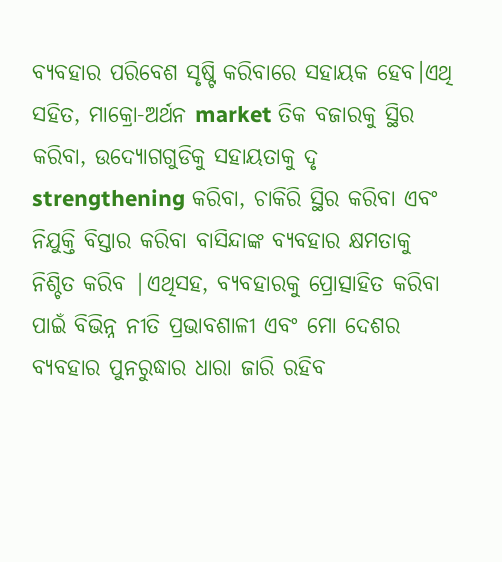ବ୍ୟବହାର ପରିବେଶ ସୃଷ୍ଟି କରିବାରେ ସହାୟକ ହେବ।ଏଥି ସହିତ, ମାକ୍ରୋ-ଅର୍ଥନ market ତିକ ବଜାରକୁ ସ୍ଥିର କରିବା, ଉଦ୍ୟୋଗଗୁଡିକୁ ସହାୟତାକୁ ଦୃ strengthening କରିବା, ଚାକିରି ସ୍ଥିର କରିବା ଏବଂ ନିଯୁକ୍ତି ବିସ୍ତାର କରିବା ବାସିନ୍ଦାଙ୍କ ବ୍ୟବହାର କ୍ଷମତାକୁ ନିଶ୍ଚିତ କରିବ |ଏଥିସହ, ବ୍ୟବହାରକୁ ପ୍ରୋତ୍ସାହିତ କରିବା ପାଇଁ ବିଭିନ୍ନ ନୀତି ପ୍ରଭାବଶାଳୀ ଏବଂ ମୋ ଦେଶର ବ୍ୟବହାର ପୁନରୁଦ୍ଧାର ଧାରା ଜାରି ରହିବ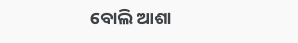ବୋଲି ଆଶା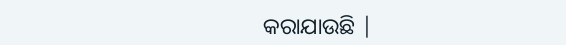କରାଯାଉଛି |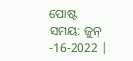ପୋଷ୍ଟ ସମୟ: ଜୁନ୍ -16-2022 |